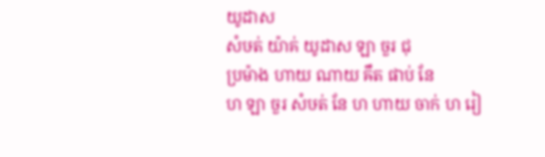យូដាស
សំឞត់ យ៉ាគ់ យូដាស ឡា ចួរ ជុ
ប្រម៉ាង ហាយ ណាយ ឝឹត ផាប់ នែ
ហ ឡា ចួរ សំឞត់ នែ ហ ហាយ ចាក់ ហ រៀ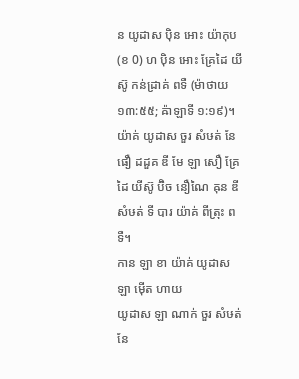ន យូដាស ប៉ិន អោះ យ៉ាកុប (ខ 0) ហ ប៉ិន អោះ គ្រែដៃ យីស៊ូ កន់ដ្រាគ់ ពទឺ (ម៉ាថាយ ១៣:៥៥; ឝ៉ាឡាទី ១:១៩)។ យ៉ាគ់ យូដាស ចួរ សំឞត់ នែ ផឿ ដដួគ ឌី មែ ឡា សឿ គ្រែដៃ យីស៊ូ ប៊ិច នឿណៃ ឝុន ឌី សំឞត់ ទី បារ យ៉ាគ់ ពីត្រុះ ពទឺ។
កាន ឡា ខា យ៉ាគ់ យូដាស ឡា ម៉ើត ហាយ
យូដាស ឡា ណាក់ ចួរ សំឞត់ នែ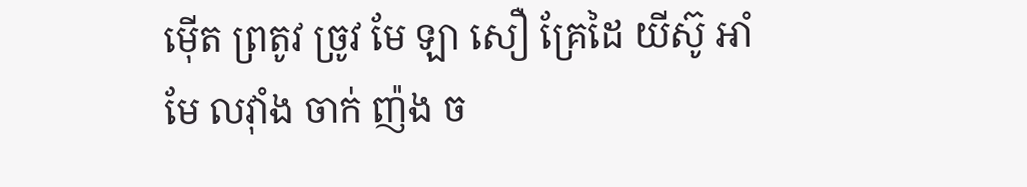ម៉ើត ព្រតូវ ច្រូវ មែ ឡា សឿ គ្រែដៃ យីស៊ូ អាំ មែ លវ៉ាំង ចាក់ ញ៉ង ច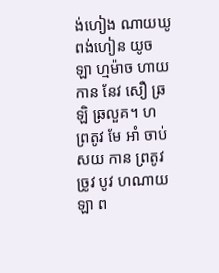ង់ហៀង ណាយឃូ ពង់ហៀន យូច ឡា ហ្មម៉ាច ហាយ កាន នែវ សឿ ឆ្រឡិ ឆ្រលួគ។ ហ ព្រតូវ មែ អាំ ចាប់ សយ កាន ព្រតូវ ច្រូវ បូវ ហណាយ ឡា ព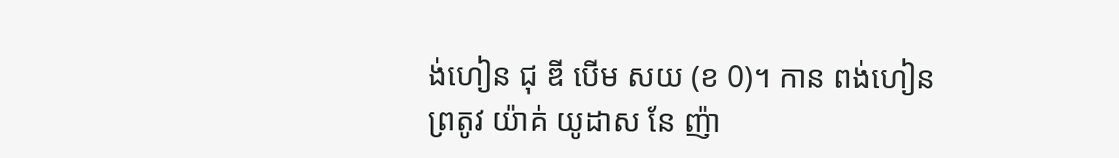ង់ហៀន ជុ ឌី បើម សយ (ខ 0)។ កាន ពង់ហៀន ព្រតូវ យ៉ាគ់ យូដាស នែ ញ៉ា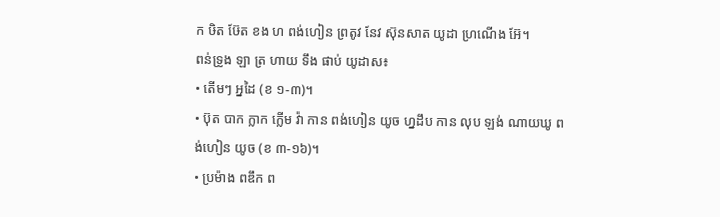ក ឞិត ឞ៊ែត ខង ហ ពង់ហៀន ព្រតូវ នែវ ស៊ុនសាត យូដា ហ្រណើង អ៊ែ។
ពន់ទ្រូង ឡា ត្រ ហាយ ទឹង ផាប់ យូដាស៖
• តើមៗ អ្នដៃ (ខ ១-៣)។
• ប៊ុត បាក ក្លាក ក្លើម វ៉ា កាន ពង់ហៀន យូច ហ្នដឹប កាន លុប ឡង់ ណាយឃូ ពង់ហៀន យូច (ខ ៣-១៦)។
• ប្រម៉ាង ពឌឹក ព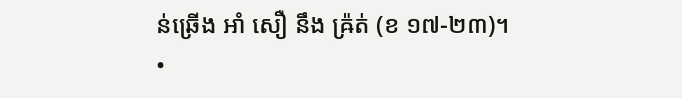ន់ឆ្រើង អាំ សឿ នឹង ឝ្រ៉ត់ (ខ ១៧-២៣)។
•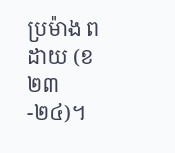ប្រម៉ាង ពដាយ (ខ ២៣-២៤)។